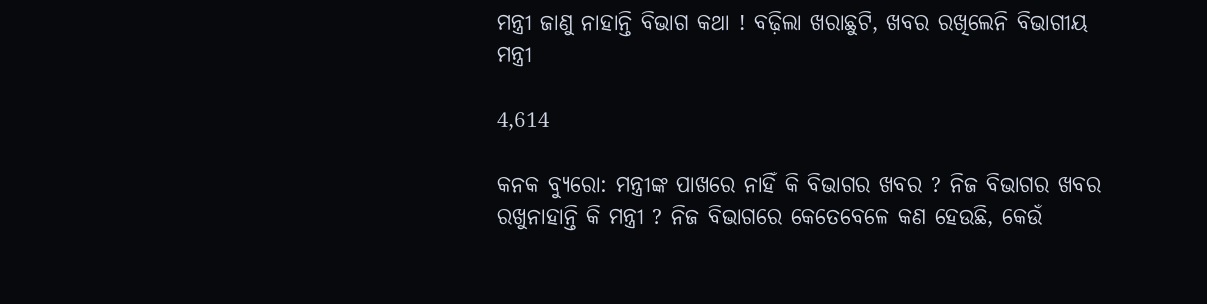ମନ୍ତ୍ରୀ ଜାଣୁ ନାହାନ୍ତି ବିଭାଗ କଥା ! ବଢ଼ିଲା ଖରାଛୁଟି, ଖବର ରଖିଲେନି ବିଭାଗୀୟ ମନ୍ତ୍ରୀ

4,614

କନକ ବ୍ୟୁରୋ: ମନ୍ତ୍ରୀଙ୍କ ପାଖରେ ନାହିଁ କି ବିଭାଗର ଖବର ? ନିଜ ବିଭାଗର ଖବର ରଖୁନାହାନ୍ତି କି ମନ୍ତ୍ରୀ ? ନିଜ ବିଭାଗରେ କେତେବେଳେ କଣ ହେଉଛି, କେଉଁ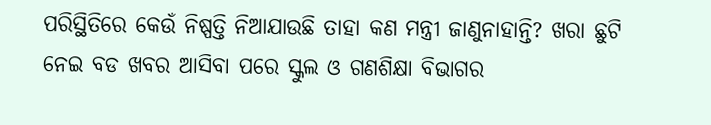ପରିସ୍ଥିତିରେ କେଉଁ ନିଷ୍ପତ୍ତି ନିଆଯାଉଛି ତାହା କଣ ମନ୍ତ୍ରୀ ଜାଣୁନାହାନ୍ତି? ଖରା ଛୁଟି ନେଇ ବଡ ଖବର ଆସିବା ପରେ ସ୍କୁଲ ଓ ଗଣଶିକ୍ଷା ବିଭାଗର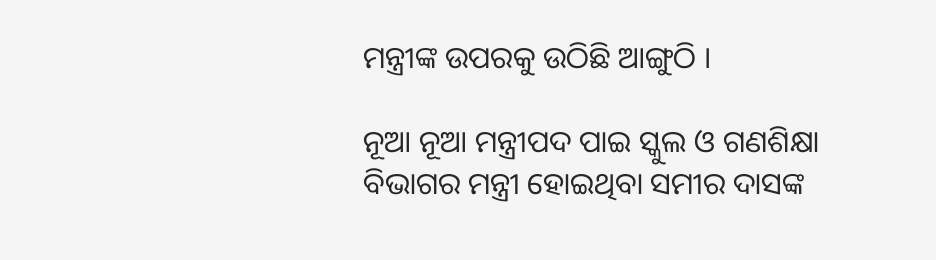ମନ୍ତ୍ରୀଙ୍କ ଉପରକୁ ଉଠିଛି ଆଙ୍ଗୁଠି ।

ନୂଆ ନୂଆ ମନ୍ତ୍ରୀପଦ ପାଇ ସ୍କୁଲ ଓ ଗଣଶିକ୍ଷା ବିଭାଗର ମନ୍ତ୍ରୀ ହୋଇଥିବା ସମୀର ଦାସଙ୍କ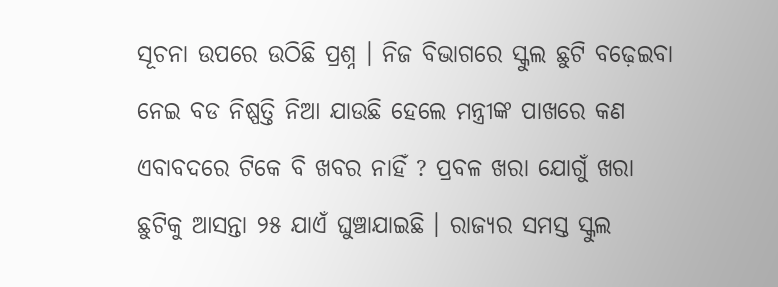ସୂଚନା ଉପରେ ଉଠିଛି ପ୍ରଶ୍ନ । ନିଜ ବିଭାଗରେ ସ୍କୁଲ ଛୁଟି ବଢ଼େଇବା ନେଇ ବଡ ନିଷ୍ପତ୍ତି ନିଆ ଯାଉଛି ହେଲେ ମନ୍ତ୍ରୀଙ୍କ ପାଖରେ କଣ ଏବାବଦରେ ଟିକେ ବି ଖବର ନାହିଁ ? ପ୍ରବଳ ଖରା ଯୋଗୁଁ ଖରା ଛୁଟିକୁ ଆସନ୍ତା ୨୫ ଯାଏଁ ଘୁଞ୍ଚାଯାଇଛି । ରାଜ୍ୟର ସମସ୍ତ ସ୍କୁଲ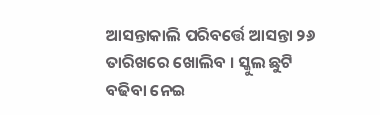ଆସନ୍ତାକାଲି ପରିବର୍ତ୍ତେ ଆସନ୍ତା ୨୬ ତାରିଖରେ ଖୋଲିବ । ସ୍କୁଲ ଛୁଟି ବଢିବା ନେଇ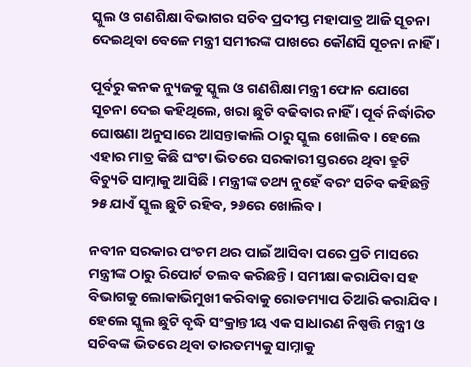ସ୍କୁଲ ଓ ଗଣଶିକ୍ଷା ବିଭାଗର ସଚିବ ପ୍ରଦୀପ୍ତ ମହାପାତ୍ର ଆଜି ସୂଚନା ଦେଇଥିବା ବେଳେ ମନ୍ତ୍ରୀ ସମୀରଙ୍କ ପାଖରେ କୌଣସି ସୂଚନା ନାହିଁ ।

ପୂର୍ବରୁ କନକ ନ୍ୟୁଜକୁ ସ୍କୁଲ ଓ ଗଣଶିକ୍ଷା ମନ୍ତ୍ରୀ ଫୋନ ଯୋଗେ ସୂଚନା ଦେଇ କହିଥିଲେ, ଖରା ଛୁଟି ବଢିବାର ନାହିଁ । ପୂର୍ବ ନିର୍ଦ୍ଧାରିତ ଘୋଷଣା ଅନୁସାରେ ଆସନ୍ତାକାଲି ଠାରୁ ସ୍କୁଲ ଖୋଲିବ । ହେଲେ ଏହାର ମାତ୍ର କିଛି ଘଂଟା ଭିତରେ ସରକାରୀ ସ୍ତରରେ ଥିବା ତ୍ରୁଟି ବିଚ୍ୟୁତି ସାମ୍ନାକୁ ଆସିଛି । ମନ୍ତ୍ରୀଙ୍କ ତଥ୍ୟ ନୁହେଁ ବରଂ ସଚିବ କହିଛନ୍ତି ୨୫ ଯାଏଁ ସ୍କୁଲ ଛୁଟି ରହିବ, ୨୬ରେ ଖୋଲିବ ।

ନବୀନ ସରକାର ପଂଚମ ଥର ପାଇଁ ଆସିବା ପରେ ପ୍ରତି ମାସରେ ମନ୍ତ୍ରୀଙ୍କ ଠାରୁ ରିପୋର୍ଟ ତଲବ କରିଛନ୍ତି । ସମୀକ୍ଷା କରାଯିବା ସହ ବିଭାଗକୁ ଲୋକାଭିମୁଖୀ କରିବାକୁ ରୋଡମ୍ୟାପ ତିଆରି କରାଯିବ । ହେଲେ ସ୍କୁଲ ଛୁଟି ବୃଦ୍ଧି ସଂକ୍ରାନ୍ତୀୟ ଏକ ସାଧାରଣ ନିଷ୍ପତ୍ତି ମନ୍ତ୍ରୀ ଓ ସଚିବଙ୍କ ଭିତରେ ଥିବା ତାରତମ୍ୟକୁ ସାମ୍ନାକୁ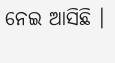ନେଇ ଆସିଛି ।